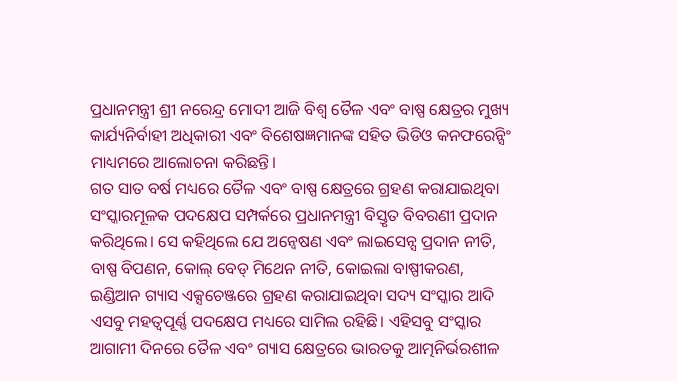ପ୍ରଧାନମନ୍ତ୍ରୀ ଶ୍ରୀ ନରେନ୍ଦ୍ର ମୋଦୀ ଆଜି ବିଶ୍ୱ ତୈଳ ଏବଂ ବାଷ୍ପ କ୍ଷେତ୍ରର ମୁଖ୍ୟ କାର୍ଯ୍ୟନିର୍ବାହୀ ଅଧିକାରୀ ଏବଂ ବିଶେଷଜ୍ଞମାନଙ୍କ ସହିତ ଭିଡିଓ କନଫରେନ୍ସିଂ ମାଧ୍ୟମରେ ଆଲୋଚନା କରିଛନ୍ତି।
ଗତ ସାତ ବର୍ଷ ମଧ୍ୟରେ ତୈଳ ଏବଂ ବାଷ୍ପ କ୍ଷେତ୍ରରେ ଗ୍ରହଣ କରାଯାଇଥିବା ସଂସ୍କାରମୂଳକ ପଦକ୍ଷେପ ସମ୍ପର୍କରେ ପ୍ରଧାନମନ୍ତ୍ରୀ ବିସ୍ତୃତ ବିବରଣୀ ପ୍ରଦାନ କରିଥିଲେ। ସେ କହିଥିଲେ ଯେ ଅନ୍ୱେଷଣ ଏବଂ ଲାଇସେନ୍ସ ପ୍ରଦାନ ନୀତି, ବାଷ୍ପ ବିପଣନ, କୋଲ୍ ବେଡ୍ ମିଥେନ ନୀତି, କୋଇଲା ବାଷ୍ପୀକରଣ, ଇଣ୍ଡିଆନ ଗ୍ୟାସ ଏକ୍ସଚେଞ୍ଜରେ ଗ୍ରହଣ କରାଯାଇଥିବା ସଦ୍ୟ ସଂସ୍କାର ଆଦି ଏସବୁ ମହତ୍ୱପୂର୍ଣ୍ଣ ପଦକ୍ଷେପ ମଧ୍ୟରେ ସାମିଲ ରହିଛି। ଏହିସବୁ ସଂସ୍କାର ଆଗାମୀ ଦିନରେ ତୈଳ ଏବଂ ଗ୍ୟାସ କ୍ଷେତ୍ରରେ ଭାରତକୁ ଆତ୍ମନିର୍ଭରଶୀଳ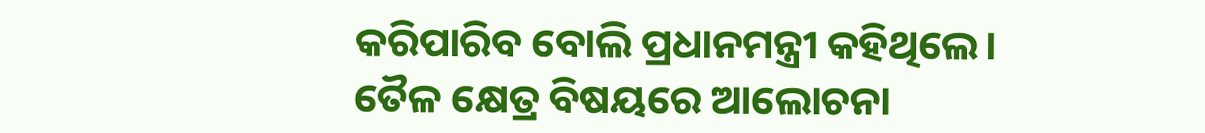କରିପାରିବ ବୋଲି ପ୍ରଧାନମନ୍ତ୍ରୀ କହିଥିଲେ।
ତୈଳ କ୍ଷେତ୍ର ବିଷୟରେ ଆଲୋଚନା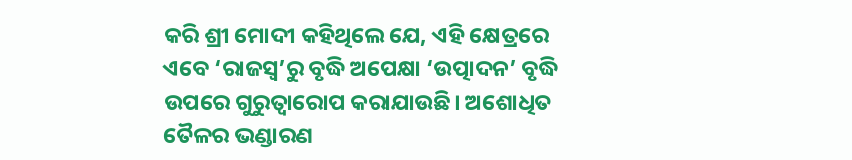କରି ଶ୍ରୀ ମୋଦୀ କହିଥିଲେ ଯେ, ଏହି କ୍ଷେତ୍ରରେ ଏବେ ‘ରାଜସ୍ୱ’ରୁ ବୃଦ୍ଧି ଅପେକ୍ଷା ‘ଉତ୍ପାଦନ’ ବୃଦ୍ଧି ଉପରେ ଗୁରୁତ୍ୱାରୋପ କରାଯାଉଛି। ଅଶୋଧିତ ତୈଳର ଭଣ୍ଡାରଣ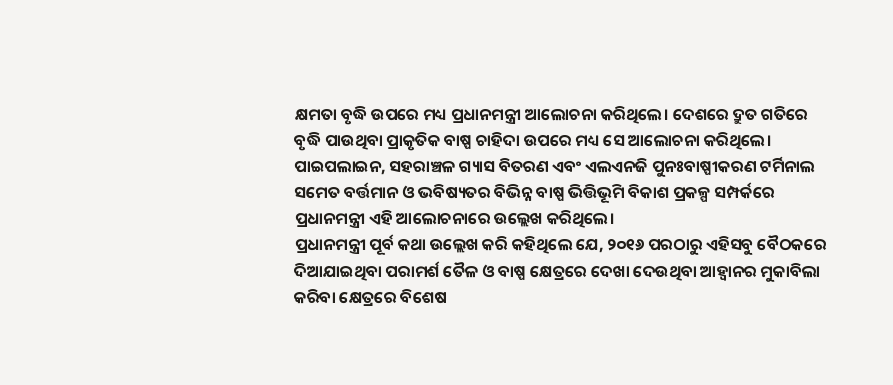କ୍ଷମତା ବୃଦ୍ଧି ଉପରେ ମଧ୍ୟ ପ୍ରଧାନମନ୍ତ୍ରୀ ଆଲୋଚନା କରିଥିଲେ। ଦେଶରେ ଦ୍ରୁତ ଗତିରେ ବୃଦ୍ଧି ପାଉଥିବା ପ୍ରାକୃତିକ ବାଷ୍ପ ଚାହିଦା ଉପରେ ମଧ୍ୟ ସେ ଆଲୋଚନା କରିଥିଲେ। ପାଇପଲାଇନ, ସହରାଞ୍ଚଳ ଗ୍ୟାସ ବିତରଣ ଏବଂ ଏଲଏନଜି ପୁନଃବାଷ୍ପୀକରଣ ଟର୍ମିନାଲ ସମେତ ବର୍ତ୍ତମାନ ଓ ଭବିଷ୍ୟତର ବିଭିନ୍ନ ବାଷ୍ପ ଭିତ୍ତିଭୂମି ବିକାଶ ପ୍ରକଳ୍ପ ସମ୍ପର୍କରେ ପ୍ରଧାନମନ୍ତ୍ରୀ ଏହି ଆଲୋଚନାରେ ଉଲ୍ଲେଖ କରିଥିଲେ।
ପ୍ରଧାନମନ୍ତ୍ରୀ ପୂର୍ବ କଥା ଉଲ୍ଲେଖ କରି କହିଥିଲେ ଯେ, ୨୦୧୬ ପରଠାରୁ ଏହିସବୁ ବୈଠକରେ ଦିଆଯାଇଥିବା ପରାମର୍ଶ ତୈଳ ଓ ବାଷ୍ପ କ୍ଷେତ୍ରରେ ଦେଖା ଦେଉଥିବା ଆହ୍ୱାନର ମୁକାବିଲା କରିବା କ୍ଷେତ୍ରରେ ବିଶେଷ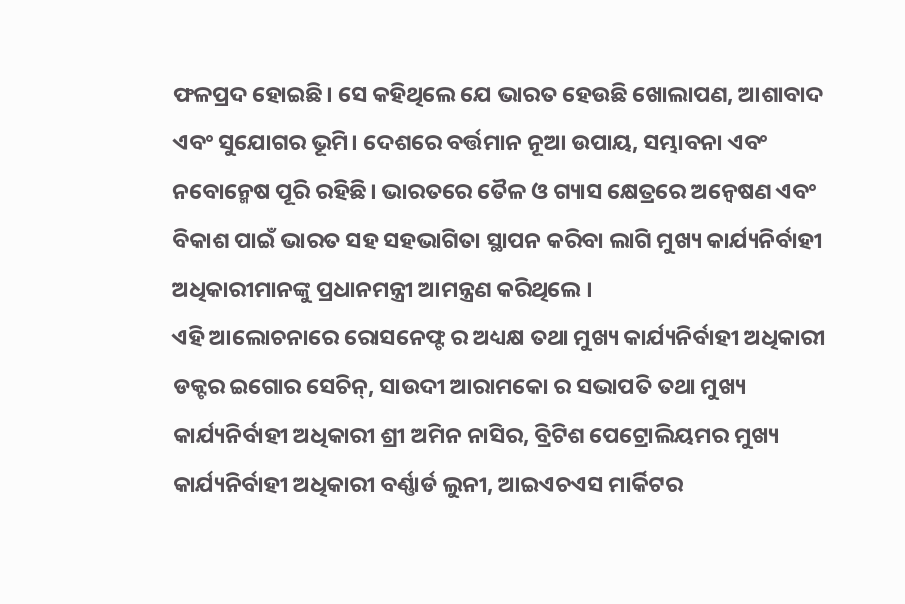ଫଳପ୍ରଦ ହୋଇଛି। ସେ କହିଥିଲେ ଯେ ଭାରତ ହେଉଛି ଖୋଲାପଣ, ଆଶାବାଦ ଏବଂ ସୁଯୋଗର ଭୂମି। ଦେଶରେ ବର୍ତ୍ତମାନ ନୂଆ ଉପାୟ, ସମ୍ଭାବନା ଏବଂ ନବୋନ୍ମେଷ ପୂରି ରହିଛି। ଭାରତରେ ତୈଳ ଓ ଗ୍ୟାସ କ୍ଷେତ୍ରରେ ଅନ୍ୱେଷଣ ଏବଂ ବିକାଶ ପାଇଁ ଭାରତ ସହ ସହଭାଗିତା ସ୍ଥାପନ କରିବା ଲାଗି ମୁଖ୍ୟ କାର୍ଯ୍ୟନିର୍ବାହୀ ଅଧିକାରୀମାନଙ୍କୁ ପ୍ରଧାନମନ୍ତ୍ରୀ ଆମନ୍ତ୍ରଣ କରିଥିଲେ ।
ଏହି ଆଲୋଚନାରେ ରୋସନେଫ୍ଟ ର ଅଧ୍ୟକ୍ଷ ତଥା ମୁଖ୍ୟ କାର୍ଯ୍ୟନିର୍ବାହୀ ଅଧିକାରୀ ଡକ୍ଟର ଇଗୋର ସେଚିନ୍, ସାଉଦୀ ଆରାମକୋ ର ସଭାପତି ତଥା ମୁଖ୍ୟ କାର୍ଯ୍ୟନିର୍ବାହୀ ଅଧିକାରୀ ଶ୍ରୀ ଅମିନ ନାସିର, ବ୍ରିଟିଶ ପେଟ୍ରୋଲିୟମର ମୁଖ୍ୟ କାର୍ଯ୍ୟନିର୍ବାହୀ ଅଧିକାରୀ ବର୍ଣ୍ଣାର୍ଡ ଲୁନୀ, ଆଇଏଚଏସ ମାର୍କିଟର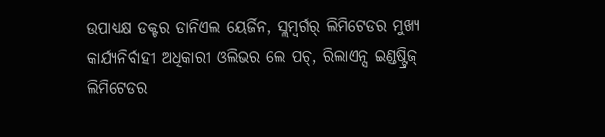ଉପାଧ୍ୟକ୍ଷ ଡକ୍ଟର ଡାନିଏଲ ୟେର୍ଜିନ, ସ୍ଲମ୍ବର୍ଗର୍ ଲିମିଟେଡର ମୁଖ୍ୟ କାର୍ଯ୍ୟନିର୍ବାହୀ ଅଧିକାରୀ ଓଲିଭର ଲେ ପଚ୍, ରିଲାଏନ୍ସ ଇଣ୍ଡଷ୍ଟ୍ରିଜ୍ ଲିମିଟେଡର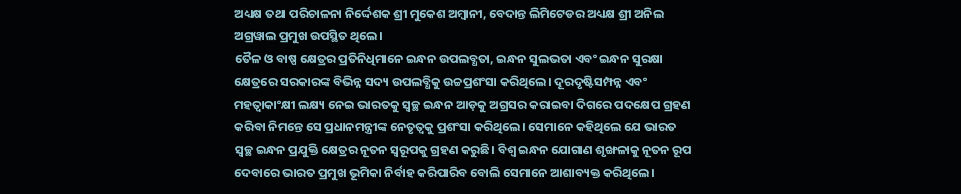ଅଧ୍ୟକ୍ଷ ତଥା ପରିଚାଳନା ନିର୍ଦ୍ଦେଶକ ଶ୍ରୀ ମୁକେଶ ଅମ୍ବାନୀ, ବେଦାନ୍ତ ଲିମିଟେଡର ଅଧ୍ୟକ୍ଷ ଶ୍ରୀ ଅନିଲ ଅଗ୍ରୱାଲ ପ୍ରମୁଖ ଉପସ୍ଥିତ ଥିଲେ।
ତୈଳ ଓ ବାଷ୍ପ କ୍ଷେତ୍ରର ପ୍ରତିନିଧିମାନେ ଇନ୍ଧନ ଉପଲବ୍ଧତା, ଇନ୍ଧନ ସୁଲଭତା ଏବଂ ଇନ୍ଧନ ସୁରକ୍ଷା କ୍ଷେତ୍ରରେ ସରକାରଙ୍କ ବିଭିନ୍ନ ସଦ୍ୟ ଉପଲବ୍ଧିକୁ ଉଚ୍ଚପ୍ରଶଂସା କରିଥିଲେ। ଦୂରଦୃଷ୍ଟିସମ୍ପନ୍ନ ଏବଂ ମହତ୍ୱାକାଂକ୍ଷୀ ଲକ୍ଷ୍ୟ ନେଇ ଭାରତକୁ ସ୍ୱଚ୍ଛ ଇନ୍ଧନ ଆଡ଼କୁ ଅଗ୍ରସର କରାଇବା ଦିଗରେ ପଦକ୍ଷେପ ଗ୍ରହଣ କରିବା ନିମନ୍ତେ ସେ ପ୍ରଧାନମନ୍ତ୍ରୀଙ୍କ ନେତୃତ୍ୱକୁ ପ୍ରଶଂସା କରିଥିଲେ। ସେମାନେ କହିଥିଲେ ଯେ ଭାରତ ସ୍ୱଚ୍ଛ ଇନ୍ଧନ ପ୍ରଯୁକ୍ତି କ୍ଷେତ୍ରର ନୂତନ ସ୍ୱରୂପକୁ ଗ୍ରହଣ କରୁଛି। ବିଶ୍ୱ ଇନ୍ଧନ ଯୋଗାଣ ଶୃଙ୍ଖଳାକୁ ନୂତନ ରୂପ ଦେବାରେ ଭାରତ ପ୍ରମୁଖ ଭୂମିକା ନିର୍ବାହ କରିପାରିବ ବୋଲି ସେମାନେ ଆଶାବ୍ୟକ୍ତ କରିଥିଲେ।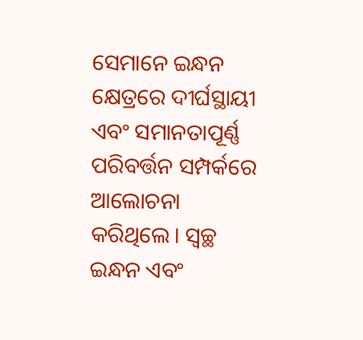ସେମାନେ ଇନ୍ଧନ କ୍ଷେତ୍ରରେ ଦୀର୍ଘସ୍ଥାୟୀ ଏବଂ ସମାନତାପୂର୍ଣ୍ଣ ପରିବର୍ତ୍ତନ ସମ୍ପର୍କରେ ଆଲୋଚନା କରିଥିଲେ। ସ୍ୱଚ୍ଛ ଇନ୍ଧନ ଏବଂ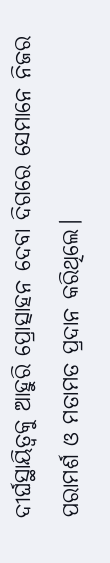ଦୀର୍ଘସ୍ଥାୟିତ୍ୱକୁ ଆହୁରି ପ୍ରୋତ୍ସାହନ ଦେବା ଦିଗରେ ସେମାନେ ନିଜର ପରାମର୍ଶ ଓ ମତାମତ ପ୍ରଦାନ କରିଥିଲେ।